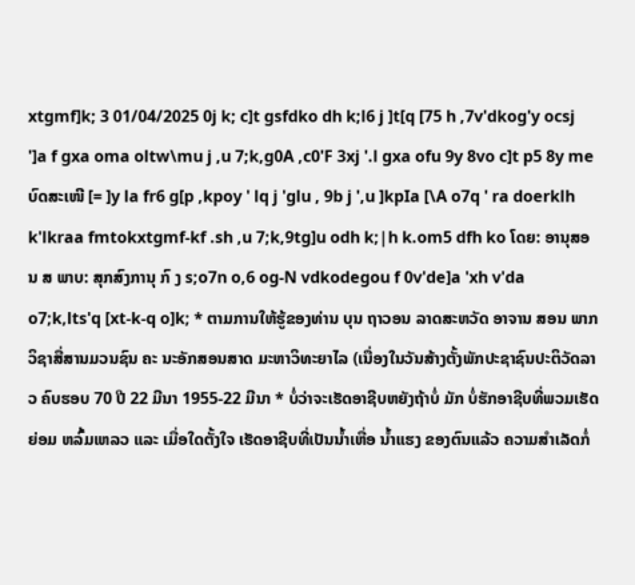xtgmf]k; 3 01/04/2025 0j k; c]t gsfdko dh k;l6 j ]t[q [75 h ,7v'dkog'y ocsj ']a f gxa oma oltw\mu j ,u 7;k,g0A ,c0'F 3xj '.l gxa ofu 9y 8vo c]t p5 8y me ບົດສະເໜີ [= ]y la fr6 g[p ,kpoy ' lq j 'glu , 9b j ',u ]kpIa [\A o7q ' ra doerklh k'lkraa fmtokxtgmf-kf .sh ,u 7;k,9tg]u odh k;|h k.om5 dfh ko ໂດຍ: ອານຸສອນ ສ ພາບ: ສຸກສົງການຸ ກົ ງ s;o7n o,6 og-N vdkodegou f 0v'de]a 'xh v'da o7;k,lts'q [xt-k-q o]k; * ຕາມການໃຫ້ຮູ້ຂອງທ່ານ ບຸນ ຖາວອນ ລາດສະຫວັດ ອາຈານ ສອນ ພາກວິຊາສື່ສານມວນຊົນ ຄະ ນະອັກສອນສາດ ມະຫາວິທະຍາໄລ (ເນື່ອງໃນວັນສ້າງຕັ້ງພັກປະຊາຊົນປະຕິວັດລາວ ຄົບຮອບ 70 ປີ 22 ມີນາ 1955-22 ມີນາ * ບໍ່ວ່າຈະເຮັດອາຊີບຫຍັງຖ້າບໍ່ ມັກ ບໍ່ຮັກອາຊີບທີ່ພວມເຮັດ ຍ່ອມ ຫລົ້ມເຫລວ ແລະ ເມື່ອໃດຕັ້ງໃຈ ເຮັດອາຊີບທີ່ເປັນນ້ຳເຫື່ອ ນ້ຳແຮງ ຂອງຕົນແລ້ວ ຄວາມສຳເລັດກໍ່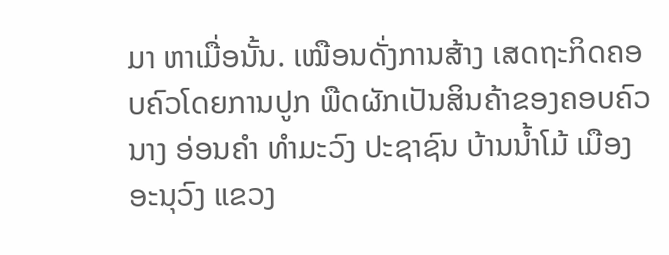ມາ ຫາເມື່ອນັ້ນ. ເໝືອນດັ່ງການສ້າງ ເສດຖະກິດຄອບຄົວໂດຍການປູກ ພືດຜັກເປັນສິນຄ້າຂອງຄອບຄົວ ນາງ ອ່ອນຄຳ ທຳມະວົງ ປະຊາຊົນ ບ້ານນ້ຳໂມ້ ເມືອງອະນຸວົງ ແຂວງ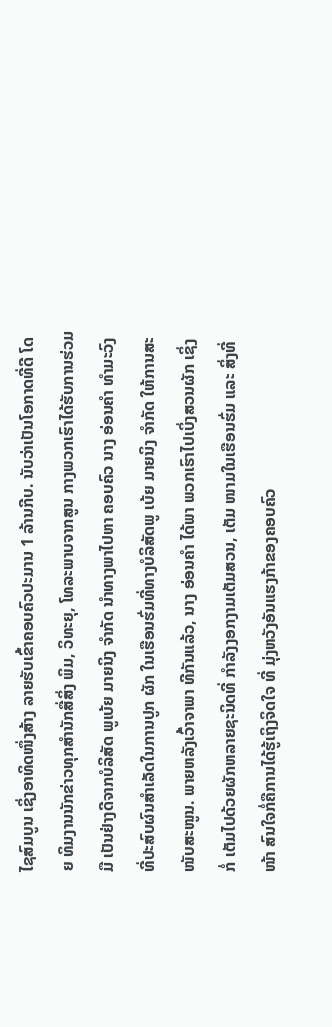ໄຊສົມບູນ ເຊິ່ງອາທິດໜຶ່ງສ້າງ ລາຍຮັບເຂົ້າຄອບຄົວປະມານ 1 ລ້ານກີບ. ນັບວ່າເປັນໂອກາດທີ່ດີ ໂດຍ ທິມງານນັກຂ່າວທຸກສຳນັກສື່ສິ່ງ ພິມ, ວິທະຍຸ, ໂທລະພາບຈາກສູນ ກາງພວກເຮົາໄດ້ຮັບການຮ່ວມມື ເປັນຢ່າງດີຈາກບໍລິສັດ ພູເບ້ຍ ມາຍນິງ ຈຳກັດ ນຳທາງພາໄປຫາ ຄອບຄົວ ນາງ ອ່ອນຄຳ ທຳມະວົງ ທີ່ປະສົບຜົນສຳເລັດໃນການປູກ ຜັກ ໃນເຮືອນຮົ່ມທີ່ທາງບໍລິສັດພູ ເບ້ຍ ມາຍນິງ ຈຳກັດ ໃຫ້ການສະ ໜັບສະໜູນ. ພາຍຫລັງເວົ້າຈາພາ ທີກັນແລ້ວ, ນາງ ອ່ອນຄຳ ໄດ້ພາ ພວກເຮົາໄປເບິ່ງສວນຜັກ ເຊິ່ງກໍ່ ເຕັມໄປດ້ວຍຜັກຫລາຍຊະນິດທີ່ ກຳລັງງອກງາມເຕັມສວນ, ເຕັມ ໜາມໃນເຮືອນຮົ່ມ ແລະ ສິ່ງທີ່ໜ້າ ສົນໃຈກໍ່ຄືການໄດ້ຮູ້ເຖິງຈິດໃຈ ທີ່ ມຸ່ງຫວັງອັນແຮງກ້າຂອງຄອບຄົວ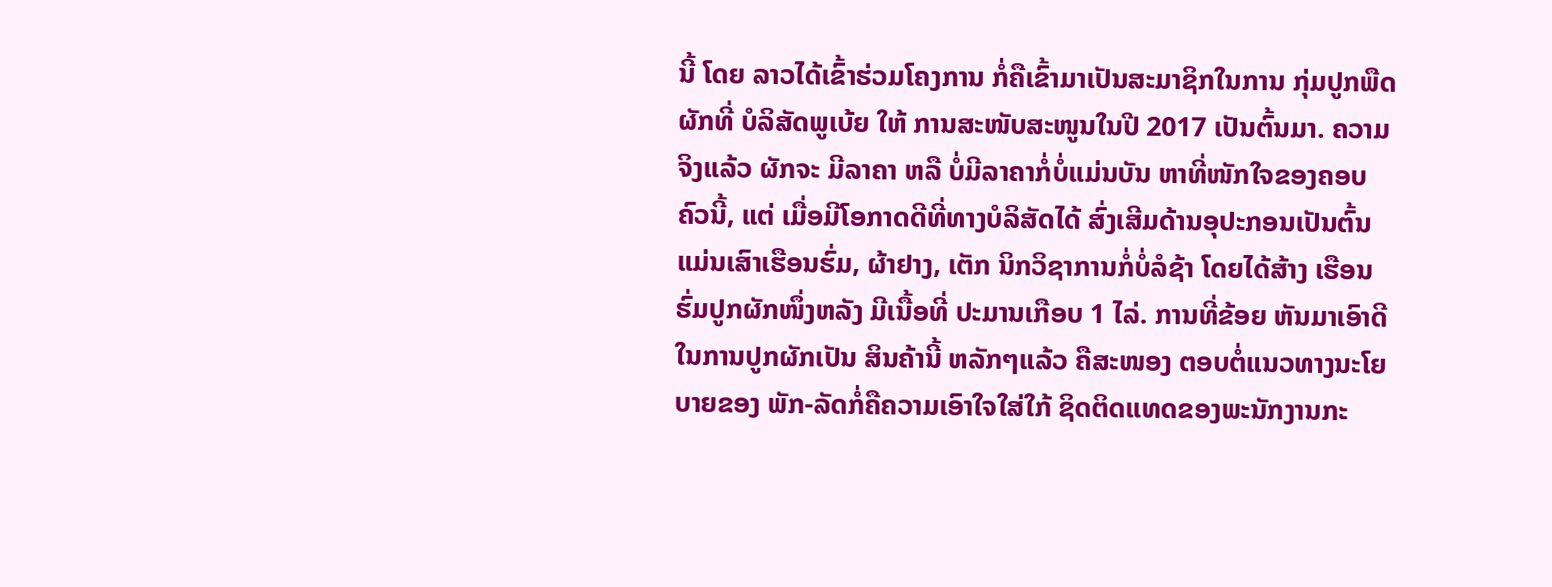ນີ້ ໂດຍ ລາວໄດ້ເຂົ້າຮ່ວມໂຄງການ ກໍ່ຄືເຂົ້າມາເປັນສະມາຊິກໃນການ ກຸ່ມປູກພືດ ຜັກທີ່ ບໍລິສັດພູເບ້ຍ ໃຫ້ ການສະໜັບສະໜູນໃນປີ 2017 ເປັນຕົ້ນມາ. ຄວາມຈິງແລ້ວ ຜັກຈະ ມີລາຄາ ຫລື ບໍ່ມີລາຄາກໍ່ບໍ່ແມ່ນບັນ ຫາທີ່ໜັກໃຈຂອງຄອບຄົວນີ້, ແຕ່ ເມື່ອມີໂອກາດດີທີ່ທາງບໍລິສັດໄດ້ ສົ່ງເສີມດ້ານອຸປະກອນເປັນຕົ້ນ ແມ່ນເສົາເຮືອນຮົ່ມ, ຜ້າຢາງ, ເຕັກ ນິກວິຊາການກໍ່ບໍ່ລໍຊ້າ ໂດຍໄດ້ສ້າງ ເຮືອນຮົ່ມປູກຜັກໜຶ່ງຫລັງ ມີເນື້ອທີ່ ປະມານເກືອບ 1 ໄລ່. ການທີ່ຂ້ອຍ ຫັນມາເອົາດີໃນການປູກຜັກເປັນ ສິນຄ້ານີ້ ຫລັກໆແລ້ວ ຄືສະໜອງ ຕອບຕໍ່ແນວທາງນະໂຍບາຍຂອງ ພັກ-ລັດກໍ່ຄືຄວາມເອົາໃຈໃສ່ໃກ້ ຊິດຕິດແທດຂອງພະນັກງານກະ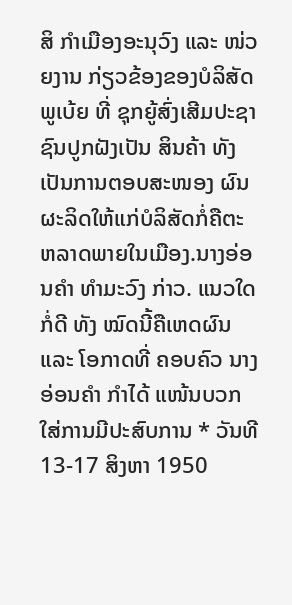ສິ ກຳເມືອງອະນຸວົງ ແລະ ໜ່ວຍງານ ກ່ຽວຂ້ອງຂອງບໍລິສັດພູເບ້ຍ ທີ່ ຊຸກຍູ້ສົ່ງເສີມປະຊາຊົນປູກຝັງເປັນ ສິນຄ້າ ທັງເປັນການຕອບສະໜອງ ຜົນຜະລິດໃຫ້ແກ່ບໍລິສັດກໍ່ຄືຕະ ຫລາດພາຍໃນເມືອງ.ນາງອ່ອນຄຳ ທຳມະວົງ ກ່າວ. ແນວໃດກໍ່ດີ ທັງ ໝົດນີ້ຄືເຫດຜົນ ແລະ ໂອກາດທີ່ ຄອບຄົວ ນາງ ອ່ອນຄຳ ກຳໄດ້ ແໜ້ນບວກໃສ່ການມີປະສົບການ * ວັນທີ 13-17 ສິງຫາ 1950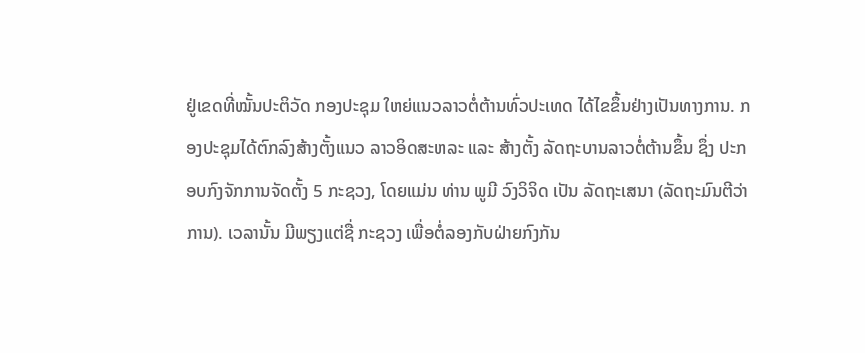ຢູ່ເຂດທີ່ໝັ້ນປະຕິວັດ ກອງປະຊຸມ ໃຫຍ່ແນວລາວຕໍ່ຕ້ານທົ່ວປະເທດ ໄດ້ໄຂຂຶ້ນຢ່າງເປັນທາງການ. ກອງປະຊຸມໄດ້ຕົກລົງສ້າງຕັ້ງແນວ ລາວອິດສະຫລະ ແລະ ສ້າງຕັ້ງ ລັດຖະບານລາວຕໍ່ຕ້ານຂຶ້ນ ຊຶ່ງ ປະກອບກົງຈັກການຈັດຕັ້ງ 5 ກະຊວງ, ໂດຍແມ່ນ ທ່ານ ພູມີ ວົງວິຈິດ ເປັນ ລັດຖະເສນາ (ລັດຖະມົນຕີວ່າ ການ). ເວລານັ້ນ ມີພຽງແຕ່ຊື່ ກະຊວງ ເພື່ອຕໍ່ລອງກັບຝ່າຍກົງກັນ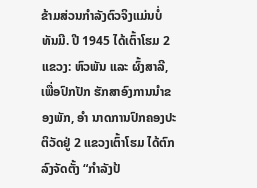ຂ້າມສ່ວນກຳລັງຕົວຈິງແມ່ນບໍ່ ທັນມີ. ປີ 1945 ໄດ້ເຕົ້າໂຮມ 2 ແຂວງ: ຫົວພັນ ແລະ ຜົ້ງສາລີ, ເພື່ອປົກປັກ ຮັກສາອົງການນຳຂອງພັກ, ອຳ ນາດການປົກຄອງປະຕິວັດຢູ່ 2 ແຂວງເຕົ້າໂຮມ ໄດ້ຕົກລົງຈັດຕັ້ງ “ກຳລັງປ້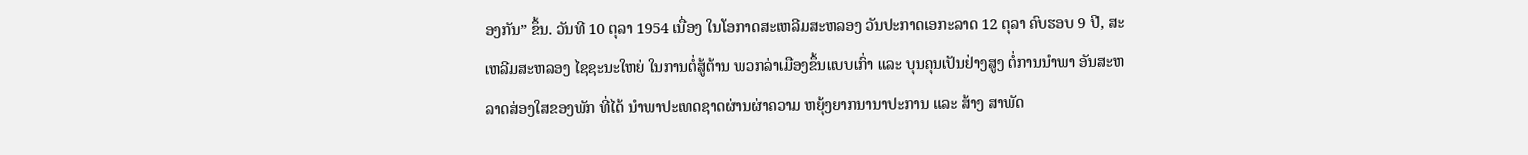ອງກັນ” ຂຶ້ນ. ວັນທີ 10 ຕຸລາ 1954 ເນື່ອງ ໃນໂອກາດສະເຫລີມສະຫລອງ ວັນປະກາດເອກະລາດ 12 ຕຸລາ ຄົບຮອບ 9 ປີ, ສະເຫລີມສະຫລອງ ໄຊຊະນະໃຫຍ່ ໃນການຕໍ່ສູ້ຕ້ານ ພວກລ່າເມືອງຂຶ້ນແບບເກົ່າ ແລະ ບຸນຄຸນເປັນຢ່າງສູງ ຕໍ່ການນຳພາ ອັນສະຫລາດສ່ອງໃສຂອງພັກ ທີ່ໄດ້ ນຳພາປະເທດຊາດຜ່ານຜ່າຄວາມ ຫຍຸ້ງຍາກນານາປະການ ແລະ ສ້າງ ສາພັດ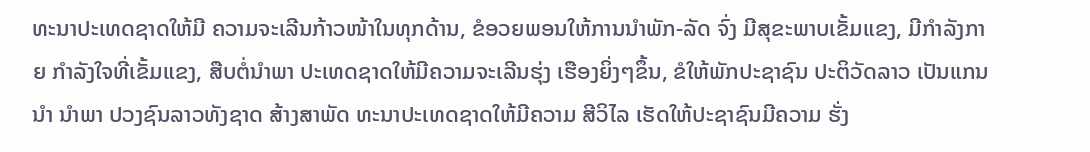ທະນາປະເທດຊາດໃຫ້ມີ ຄວາມຈະເລີນກ້າວໜ້າໃນທຸກດ້ານ, ຂໍອວຍພອນໃຫ້ການນຳພັກ-ລັດ ຈົ່ງ ມີສຸຂະພາບເຂັ້ມແຂງ, ມີກຳລັງກາຍ ກຳລັງໃຈທີ່ເຂັ້ມແຂງ, ສືບຕໍ່ນຳພາ ປະເທດຊາດໃຫ້ມີຄວາມຈະເລີນຮຸ່ງ ເຮືອງຍິ່ງໆຂຶ້ນ, ຂໍໃຫ້ພັກປະຊາຊົນ ປະຕິວັດລາວ ເປັນແກນນຳ ນໍາພາ ປວງຊົນລາວທັງຊາດ ສ້າງສາພັດ ທະນາປະເທດຊາດໃຫ້ມີຄວາມ ສີວິໄລ ເຮັດໃຫ້ປະຊາຊົນມີຄວາມ ຮັ່ງ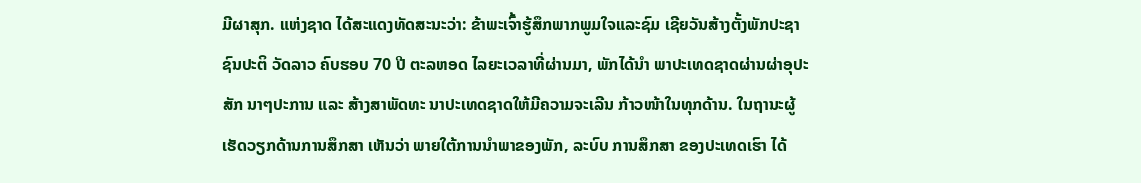ມີຜາສຸກ. ແຫ່ງຊາດ ໄດ້ສະແດງທັດສະນະວ່າ: ຂ້າພະເຈົ້າຮູ້ສຶກພາກພູມໃຈແລະຊົມ ເຊີຍວັນສ້າງຕັ້ງພັກປະຊາຊົນປະຕິ ວັດລາວ ຄົບຮອບ 70 ປີ ຕະລຫອດ ໄລຍະເວລາທີ່ຜ່ານມາ, ພັກໄດ້ນຳ ພາປະເທດຊາດຜ່ານຜ່າອຸປະສັກ ນາໆປະການ ແລະ ສ້າງສາພັດທະ ນາປະເທດຊາດໃຫ້ມີຄວາມຈະເລີນ ກ້າວໜ້າໃນທຸກດ້ານ. ໃນຖານະຜູ້ ເຮັດວຽກດ້ານການສຶກສາ ເຫັນວ່າ ພາຍໃຕ້ການນຳພາຂອງພັກ, ລະບົບ ການສຶກສາ ຂອງປະເທດເຮົາ ໄດ້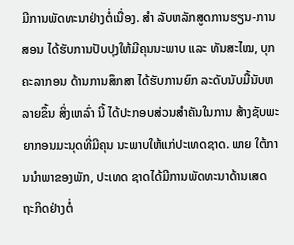ມີການພັດທະນາຢ່າງຕໍ່ເນື່ອງ. ສຳ ລັບຫລັກສູດການຮຽນ-ການສອນ ໄດ້ຮັບການປັບປຸງໃຫ້ມີຄຸນນະພາບ ແລະ ທັນສະໄໝ, ບຸກຄະລາກອນ ດ້ານການສຶກສາ ໄດ້ຮັບການຍົກ ລະດັບນັບມື້ນັບຫລາຍຂຶ້ນ ສິ່ງເຫລົ່າ ນີ້ ໄດ້ປະກອບສ່ວນສຳຄັນໃນການ ສ້າງຊັບພະຍາກອນມະນຸດທີ່ມີຄຸນ ນະພາບໃຫ້ແກ່ປະເທດຊາດ. ພາຍ ໃຕ້ການນຳພາຂອງພັກ, ປະເທດ ຊາດໄດ້ມີການພັດທະນາດ້ານເສດ ຖະກິດຢ່າງຕໍ່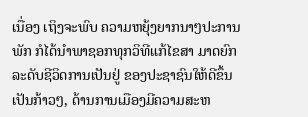ເນື່ອງ ເຖິງຈະພົບ ຄວາມຫຍຸ້ງຍາກນາໆປະການ ພັກ ກໍໄດ້ນໍາພາຊອກທຸກວິທີແກ້ໄຂສາ ມາດຍົກລະດັບຊີວິດການເປັນຢູ່ ຂອງປະຊາຊົນໃຫ້ດີຂຶ້ນເປັນກ້າວໆ, ດ້ານການເມືອງມີຄວາມສະຫ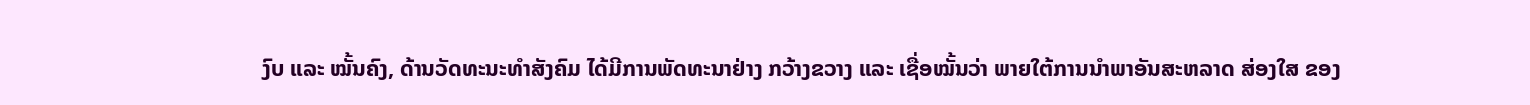ງົບ ແລະ ໝັ້ນຄົງ, ດ້ານວັດທະນະທຳສັງຄົມ ໄດ້ມີການພັດທະນາຢ່າງ ກວ້າງຂວາງ ແລະ ເຊື່ອໝັ້ນວ່າ ພາຍໃຕ້ການນຳພາອັນສະຫລາດ ສ່ອງໃສ ຂອງ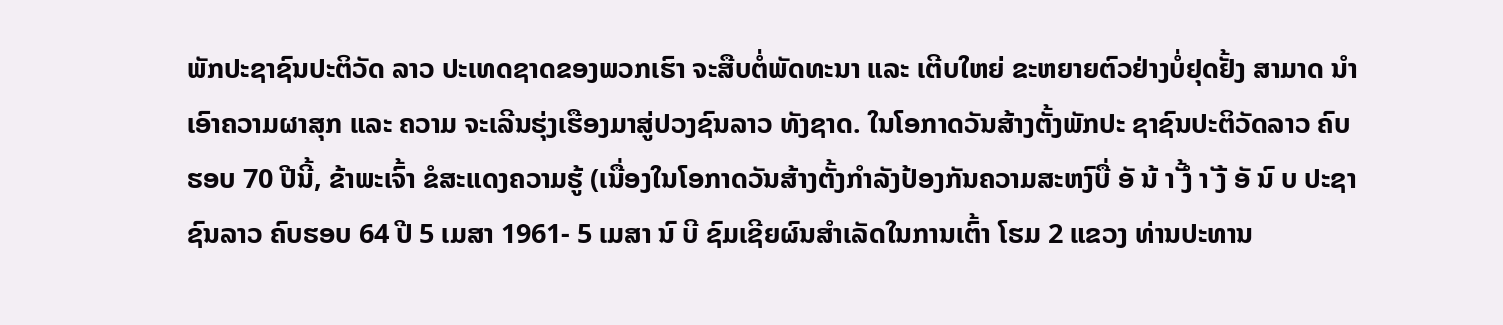ພັກປະຊາຊົນປະຕິວັດ ລາວ ປະເທດຊາດຂອງພວກເຮົາ ຈະສືບຕໍ່ພັດທະນາ ແລະ ເຕີບໃຫຍ່ ຂະຫຍາຍຕົວຢ່າງບໍ່ຢຸດຢັ້ງ ສາມາດ ນຳເອົາຄວາມຜາສຸກ ແລະ ຄວາມ ຈະເລີນຮຸ່ງເຮືອງມາສູ່ປວງຊົນລາວ ທັງຊາດ. ໃນໂອກາດວັນສ້າງຕັ້ງພັກປະ ຊາຊົນປະຕິວັດລາວ ຄົບຮອບ 70 ປີນີ້, ຂ້າພະເຈົ້າ ຂໍສະແດງຄວາມຮູ້ (ເນື່ອງໃນໂອກາດວັນສ້າງຕັ້ງກໍາລັງປ້ອງກັນຄວາມສະຫງົບື່ ອັ ນ້ າັ້ ງໍ າັ ງ້ ອັ ນົ ບ ປະຊາຊົນລາວ ຄົບຮອບ 64 ປີ 5 ເມສາ 1961- 5 ເມສາ ນົ ບີ ຊົມເຊີຍຜົນສຳເລັດໃນການເຕົ້າ ໂຮມ 2 ແຂວງ ທ່ານປະທານ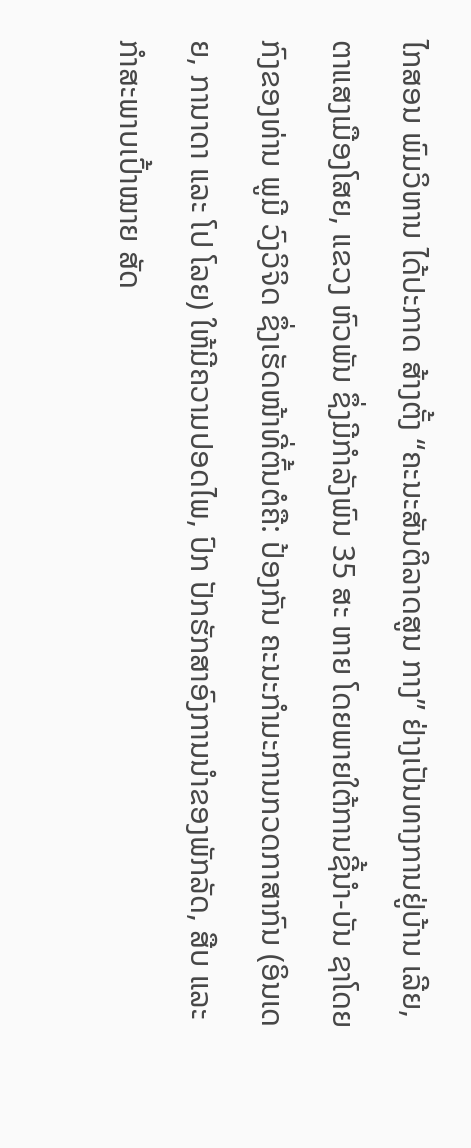ໄກສອນ ພົມວິຫານ ໄດ້ປະກາດ ສ້າງຕັ້ງ “ຄະນະສັນຕິລາດສູນ ກາງ” ຢ່າງເປັນທາງການຢູ່ບ້ານ ເລີຍ, ຕາແສງເມືອງໂສຍ, ແຂວງ ຫົວພັນ ຊຶ່ງມີກຳລັງພົນ 35 ສະ ຫາຍ ໂດຍພາຍໃຕ້ການຊີ້ນຳ-ບັນ ຊາໂດຍກົງຂອງທ່ານ ພູມີ ວົງວິຈິດ ຊຶ່ງເຮັດໜ້າທີ່ຕົ້ນຕໍຄື: ປ້ອງກັນ ຄະນະກຳມະການກວດກາສາກົນ (ອິນເດຍ, ການາດາ ແລະ ໂປ ໂລຍ) ໃຫ້ມີຄວາມປອດໄພ, ປົກ ປັກຮັກສາອົງການນຳຂອງພັກລັດ, ສືບ ແລະ ກຳສະພາບເປົ້າໝາຍ ສັດ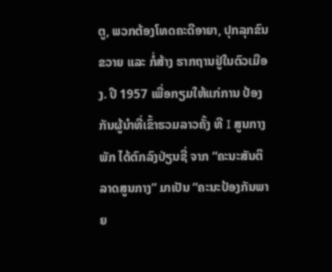ຕູ, ພວກຕ້ອງໂທດຄະດີອາຍາ, ປຸກລຸກຂົນຂວາຍ ແລະ ກໍ່ສ້າງ ຮາກຖານຢູ່ໃນຕົວເມືອງ. ປີ 1957 ເພື່ອກຽມໃຫ້ແກ່ການ ປ້ອງກັນຜູ້ນຳທີ່ເຂົ້າຮວມລາວຄັ້ງ ທີ I ສູນກາງພັກ ໄດ້ຕົກລົງປ່ຽນຊື່ ຈາກ “ຄະນະສັນຕິລາດສູນກາງ” ມາເປັນ “ຄະນະປ້ອງກັນພາຍ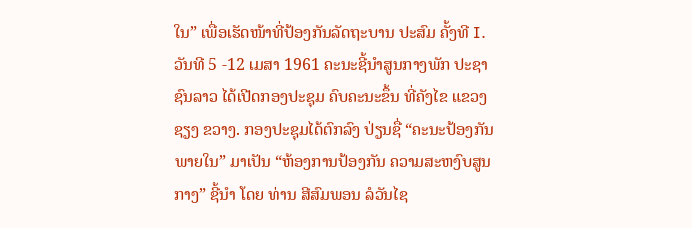ໃນ” ເພື່ອເຮັດໜ້າທີ່ປ້ອງກັນລັດຖະບານ ປະສົມ ຄັ້ງທີ I. ວັນທີ 5 -12 ເມສາ 1961 ຄະນະຊີ້ນຳສູນກາງພັກ ປະຊາຊົນລາວ ໄດ້ເປີດກອງປະຊຸມ ຄົບຄະນະຂຶ້ນ ທີ່ຄັງໄຂ ແຂວງຊຽງ ຂວາງ. ກອງປະຊຸມໄດ້ຕົກລົງ ປ່ຽນຊື່ “ຄະນະປ້ອງກັນພາຍໃນ” ມາເປັນ “ຫ້ອງການປ້ອງກັນ ຄວາມສະຫງົບສູນກາງ” ຊີ້ນຳ ໂດຍ ທ່ານ ສີສົມພອນ ລໍວັນໄຊ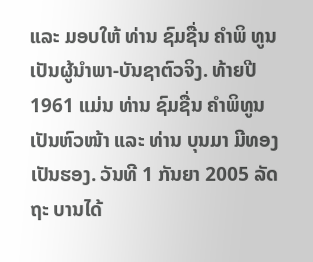ແລະ ມອບໃຫ້ ທ່ານ ຊົມຊື່ນ ຄຳພິ ທູນ ເປັນຜູ້ນຳພາ-ບັນຊາຕົວຈິງ. ທ້າຍປີ 1961 ແມ່ນ ທ່ານ ຊົມຊື່ນ ຄຳພິທູນ ເປັນຫົວໜ້າ ແລະ ທ່ານ ບຸນມາ ມີທອງ ເປັນຮອງ. ວັນທີ 1 ກັນຍາ 2005 ລັດຖະ ບານໄດ້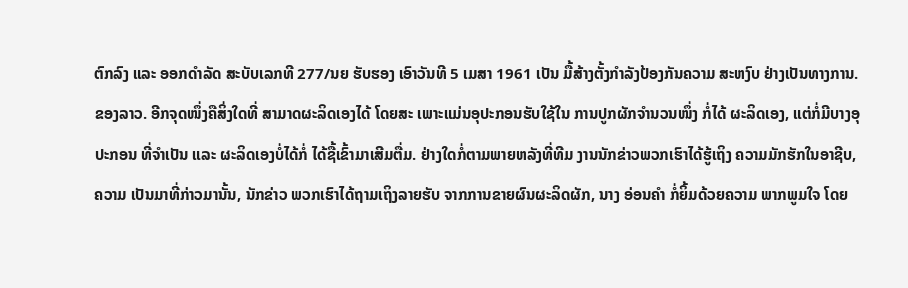ຕົກລົງ ແລະ ອອກດຳລັດ ສະບັບເລກທີ 277/ນຍ ຮັບຮອງ ເອົາວັນທີ 5 ເມສາ 1961 ເປັນ ມື້ສ້າງຕັ້ງກຳລັງປ້ອງກັນຄວາມ ສະຫງົບ ຢ່າງເປັນທາງການ. ຂອງລາວ. ອີກຈຸດໜຶ່ງຄືສິ່ງໃດທີ່ ສາມາດຜະລິດເອງໄດ້ ໂດຍສະ ເພາະແມ່ນອຸປະກອນຮັບໃຊ້ໃນ ການປູກຜັກຈຳນວນໜຶ່ງ ກໍ່ໄດ້ ຜະລິດເອງ, ແຕ່ກໍ່ມີບາງອຸປະກອນ ທີ່ຈຳເປັນ ແລະ ຜະລິດເອງບໍ່ໄດ້ກໍ່ ໄດ້ຊື້ເຂົ້າມາເສີມຕື່ມ. ຢ່າງໃດກໍ່ຕາມພາຍຫລັງທີ່ທີມ ງານນັກຂ່າວພວກເຮົາໄດ້ຮູ້ເຖິງ ຄວາມມັກຮັກໃນອາຊີບ, ຄວາມ ເປັນມາທີ່ກ່າວມານັ້ນ, ນັກຂ່າວ ພວກເຮົາໄດ້ຖາມເຖິງລາຍຮັບ ຈາກການຂາຍຜົນຜະລິດຜັກ, ນາງ ອ່ອນຄຳ ກໍ່ຍິ້ມດ້ວຍຄວາມ ພາກພູມໃຈ ໂດຍ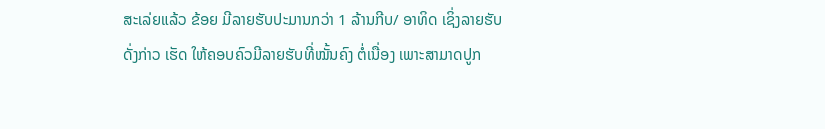ສະເລ່ຍແລ້ວ ຂ້ອຍ ມີລາຍຮັບປະມານກວ່າ 1 ລ້ານກີບ/ ອາທິດ ເຊິ່ງລາຍຮັບດັ່ງກ່າວ ເຮັດ ໃຫ້ຄອບຄົວມີລາຍຮັບທີ່ໝັ້ນຄົງ ຕໍ່ເນື່ອງ ເພາະສາມາດປູກ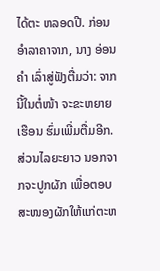ໄດ້ຕະ ຫລອດປີ. ກ່ອນອຳລາຄາຈາກ, ນາງ ອ່ອນຄຳ ເລົ່າສູ່ຟັງຕື່ມວ່າ: ຈາກນີ້ໃນຕໍ່ໜ້າ ຈະຂະຫຍາຍເຮືອນ ຮົ່ມເພີ່ມຕື່ມອີກ. ສ່ວນໄລຍະຍາວ ນອກຈາກຈະປູກຜັກ ເພື່ອຕອບ ສະໜອງຜັກໃຫ້ແກ່ຕະຫ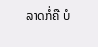ລາດກໍ່ຄື ບໍ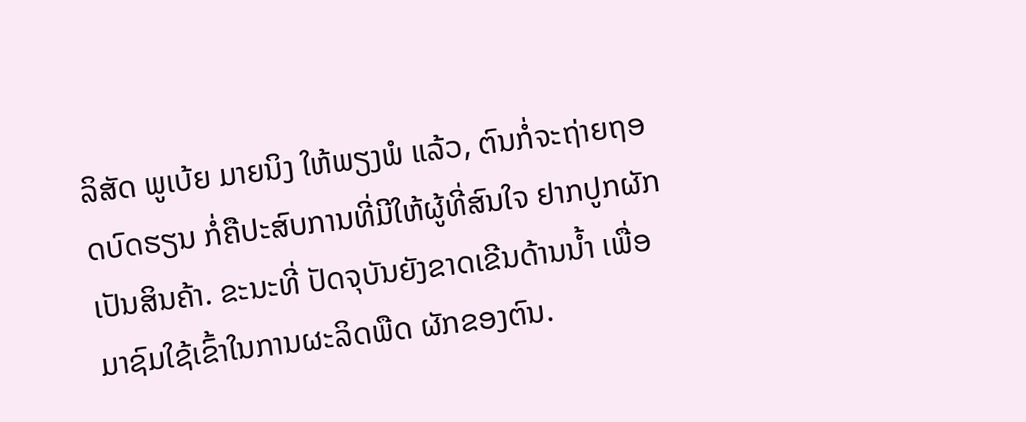ລິສັດ ພູເບ້ຍ ມາຍນິງ ໃຫ້ພຽງພໍ ແລ້ວ, ຕົນກໍ່ຈະຖ່າຍຖອດບົດຮຽນ ກໍ່ຄືປະສົບການທີ່ມີໃຫ້ຜູ້ທີ່ສົນໃຈ ຢາກປູກຜັກເປັນສິນຄ້າ. ຂະນະທີ່ ປັດຈຸບັນຍັງຂາດເຂີນດ້ານນ້ຳ ເພື່ອ ມາຊົມໃຊ້ເຂົ້າໃນການຜະລິດພືດ ຜັກຂອງຕົນ.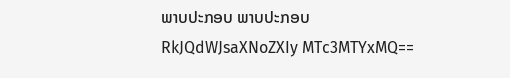ພາບປະກອບ ພາບປະກອບ
RkJQdWJsaXNoZXIy MTc3MTYxMQ==